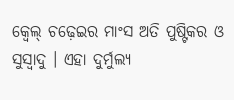କ୍ଵେଲ୍ ଚଢ଼େଇର ମାଂସ ଅତି ପୁଷ୍ଟିକର ଓ ସୁସ୍ଵାଦୁ । ଏହା ଦୁର୍ମୁଲ୍ୟ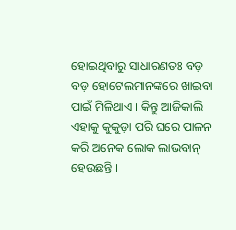ହୋଇଥିବାରୁ ସାଧାରଣତଃ ବଡ଼ ବଡ଼ ହୋଟେଲମାନଙ୍କରେ ଖାଇବା ପାଇଁ ମିଳିଥାଏ । କିନ୍ତୁ ଆଜିକାଲି ଏହାକୁ କୁକୁଡ଼ା ପରି ଘରେ ପାଳନ କରି ଅନେକ ଲୋକ ଲାଭବାନ୍ ହେଉଛନ୍ତି ।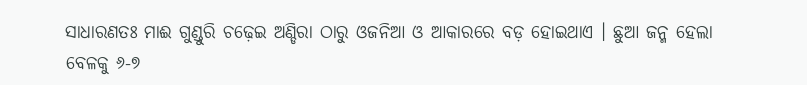ସାଧାରଣତଃ ମାଈ ଗୁଣ୍ଡୁରି ଚଢ଼େଇ ଅଣ୍ଡିରା ଠାରୁ ଓଜନିଆ ଓ ଆକାରରେ ବଡ଼ ହୋଇଥାଏ । ଛୁଆ ଜନ୍ମ ହେଲା ବେଳକୁ ୬-୭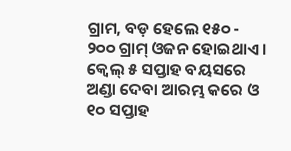ଗ୍ରାମ, ବଡ଼ ହେଲେ ୧୫୦ - ୨୦୦ ଗ୍ରାମ୍ ଓଜନ ହୋଇଥାଏ । କ୍ଵେଲ୍ ୫ ସପ୍ତାହ ବୟସରେ ଅଣ୍ଡା ଦେବା ଆରମ୍ଭ କରେ ଓ ୧୦ ସପ୍ତାହ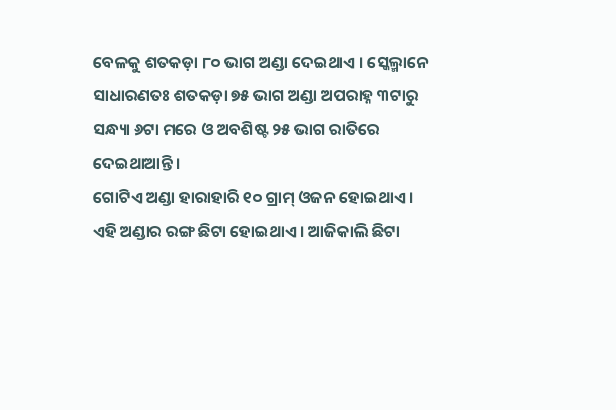ବେଳକୁ ଶତକଡ଼ା ୮୦ ଭାଗ ଅଣ୍ଡା ଦେଇଥାଏ । ସ୍କେଲ୍ମାନେ ସାଧାରଣତଃ ଶତକଡ଼ା ୭୫ ଭାଗ ଅଣ୍ଡା ଅପରାହ୍ନ ୩ଟାରୁ ସନ୍ଧ୍ୟା ୬ଟା ମରେ ଓ ଅବଶିଷ୍ଟ ୨୫ ଭାଗ ରାତିରେ ଦେଇଥାଆନ୍ତି ।
ଗୋଟିଏ ଅଣ୍ଡା ହାରାହାରି ୧୦ ଗ୍ରାମ୍ ଓଜନ ହୋଇଥାଏ । ଏହି ଅଣ୍ଡାର ରଙ୍ଗ ଛିଟା ହୋଇଥାଏ । ଆଜିକାଲି ଛିଟା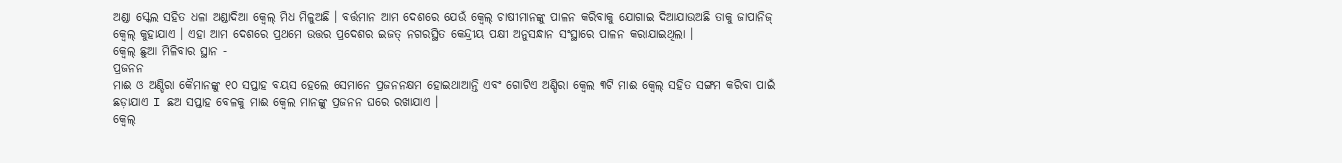ଅଣ୍ଡା ସ୍କେଲ ସହିତ ଧଳା ଅଣ୍ଡାଦିଆ କ୍ଵେଲ୍ ମିଧ ମିଳୁଅଛି । ବର୍ତ୍ତମାନ ଆମ ଦେଶରେ ଯେଉଁ କ୍ଵେଲ୍ ଚାଷୀମାନଙ୍କୁ ପାଳନ କରିବାକୁ ଯୋଗାଇ ଦିଆଯାଉଅଛି ତାକୁ ଜାପାନିଜ୍ କ୍ଵେଲ୍ କୁହାଯାଏ । ଏହା ଆମ ଦେଶରେ ପ୍ରଥମେ ଉତ୍ତର ପ୍ରଦେଶର ଇଜତ୍ ନଗରସ୍ଥିତ କେନ୍ଦ୍ରୀୟ ପକ୍ଷୀ ଅନୁସନ୍ଧାନ ସଂସ୍ଥାରେ ପାଳନ କରାଯାଇଥିଲା ।
କ୍ଵେଲ୍ ଛୁଆ ମିଳିବାର ସ୍ଥାନ -
ପ୍ରଜନନ
ମାଈ ଓ ଅଣ୍ଡିରା କୈମାନଙ୍କୁ ୧୦ ସପ୍ତାହ ବୟସ ହେଲେ ସେମାନେ ପ୍ରଜନନକ୍ଷମ ହୋଇଥାଆନ୍ତି ଏବଂ ଗୋଟିଏ ଅଣ୍ଡିରା କ୍ଵେଲ ୩ଟି ମାଈ କ୍ଵେଲ୍ ସହିତ ସଙ୍ଗମ କରିବା ପାଇଁ ଛଡ଼ାଯାଏ I ଛଅ ସପ୍ତାହ ବେଳକୁ ମାଈ କ୍ଵେଲ ମାନଙ୍କୁ ପ୍ରଜନନ ଘରେ ରଖାଯାଏ ।
କ୍ଵେଲ୍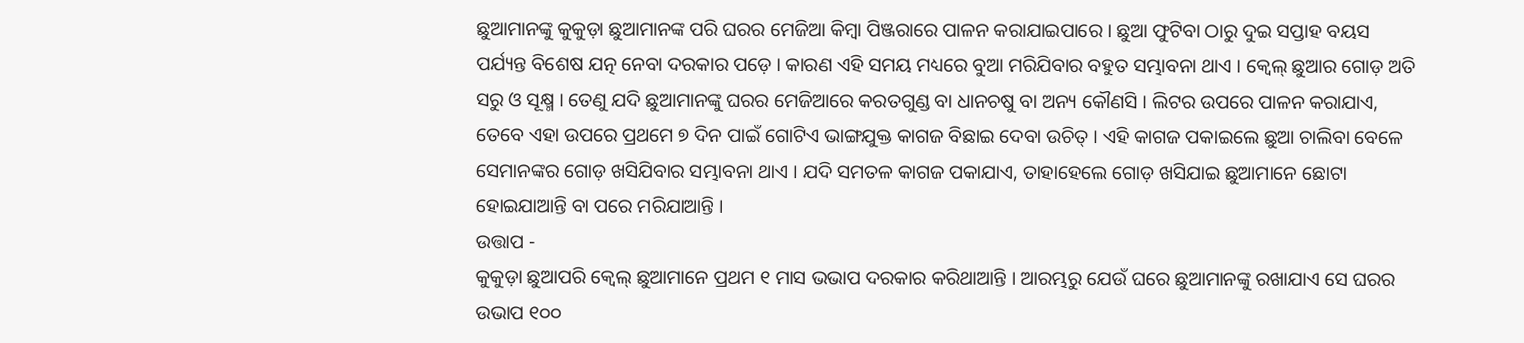ଛୁଆମାନଙ୍କୁ କୁକୁଡ଼ା ଛୁଆମାନଙ୍କ ପରି ଘରର ମେଜିଆ କିମ୍ବା ପିଞ୍ଜରାରେ ପାଳନ କରାଯାଇପାରେ । ଛୁଆ ଫୁଟିବା ଠାରୁ ଦୁଇ ସପ୍ତାହ ବୟସ ପର୍ଯ୍ୟନ୍ତ ବିଶେଷ ଯତ୍ନ ନେବା ଦରକାର ପଡ଼େ । କାରଣ ଏହି ସମୟ ମଧ୍ୟରେ ବୁଆ ମରିଯିବାର ବହୁତ ସମ୍ଭାବନା ଥାଏ । କ୍ଵେଲ୍ ଛୁଆର ଗୋଡ଼ ଅତି ସରୁ ଓ ସୂକ୍ଷ୍ମ । ତେଣୁ ଯଦି ଛୁଆମାନଙ୍କୁ ଘରର ମେଜିଆରେ କରତଗୁଣ୍ଡ ବା ଧାନଚଷୁ ବା ଅନ୍ୟ କୌଣସି । ଲିଟର ଉପରେ ପାଳନ କରାଯାଏ, ତେବେ ଏହା ଉପରେ ପ୍ରଥମେ ୭ ଦିନ ପାଇଁ ଗୋଟିଏ ଭାଙ୍ଗଯୁକ୍ତ କାଗଜ ବିଛାଇ ଦେବା ଉଚିତ୍ । ଏହି କାଗଜ ପକାଇଲେ ଛୁଆ ଚାଲିବା ବେଳେ ସେମାନଙ୍କର ଗୋଡ଼ ଖସିଯିବାର ସମ୍ଭାବନା ଥାଏ । ଯଦି ସମତଳ କାଗଜ ପକାଯାଏ, ତାହାହେଲେ ଗୋଡ଼ ଖସିଯାଇ ଛୁଆମାନେ ଛୋଟା ହୋଇଯାଆନ୍ତି ବା ପରେ ମରିଯାଆନ୍ତି ।
ଉତ୍ତାପ -
କୁକୁଡ଼ା ଛୁଆପରି କ୍ଵେଲ୍ ଛୁଆମାନେ ପ୍ରଥମ ୧ ମାସ ଭଭାପ ଦରକାର କରିଥାଆନ୍ତି । ଆରମ୍ଭରୁ ଯେଉଁ ଘରେ ଛୁଆମାନଙ୍କୁ ରଖାଯାଏ ସେ ଘରର ଉଭାପ ୧୦୦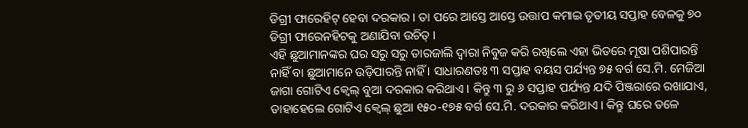ଡିଗ୍ରୀ ଫାରେହିଟ୍ ହେବା ଦରକାର । ତା ପରେ ଆସ୍ତେ ଆସ୍ତେ ଉତ୍ତାପ କମାଇ ତୃତୀୟ ସପ୍ତାହ ବେଳକୁ ୭୦ ଡିଗ୍ରୀ ଫାରେନହିଟକୁ ଅଣାଯିବା ଉଚିତ୍ ।
ଏହି ଛୁଆମାନଙ୍କର ଘର ସରୁ ସରୁ ତାରଜାଲି ଦ୍ଵାରା ନିବୁଜ କରି ରଖିଲେ ଏହା ଭିତରେ ମୂଷା ପଶିପାରନ୍ତି ନାହିଁ ବା ଛୁଆମାନେ ଉଡ଼ିପାରନ୍ତି ନାହିଁ । ସାଧାରଣତଃ ୩ ସପ୍ତାହ ବୟସ ପର୍ଯ୍ୟନ୍ତ ୭୫ ବର୍ଗ ସେ.ମି. ମେଜିଆ ଜାଗା ଗୋଟିଏ କ୍ଵେଲ୍ ବୁଆ ଦରକାର କରିଥାଏ । କିନ୍ତୁ ୩ ରୁ ୬ ସପ୍ତାହ ପର୍ଯ୍ୟନ୍ତ ଯଦି ପିଞ୍ଜରାରେ ରଖାଯାଏ, ତାହାହେଲେ ଗୋଟିଏ କ୍ଵେଲ୍ ଛୁଆ ୧୫୦-୧୭୫ ବର୍ଗ ସେ.ମି. ଦରକାର କରିଥାଏ । କିନ୍ତୁ ଘରେ ତଳେ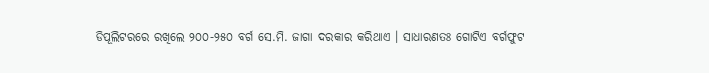ଡିପୂଲିଟରରେ ରଖିଲେ ୨୦୦-୨୫୦ ବର୍ଗ ସେ.ମି. ଜାଗା ଦରକାର କରିଥାଏ । ସାଧାରଣତଃ ଗୋଟିଏ ବର୍ଗଫୁଟ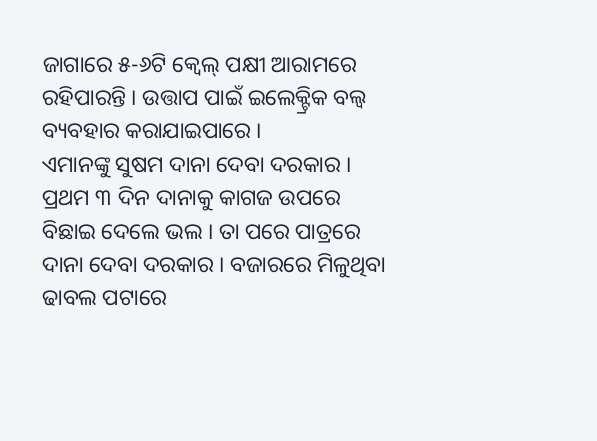ଜାଗାରେ ୫-୬ଟି କ୍ଵେଲ୍ ପକ୍ଷୀ ଆରାମରେ ରହିପାରନ୍ତି । ଉତ୍ତାପ ପାଇଁ ଇଲେକ୍ଟ୍ରିକ ବଲ୍ବ ବ୍ୟବହାର କରାଯାଇପାରେ ।
ଏମାନଙ୍କୁ ସୁଷମ ଦାନା ଦେବା ଦରକାର । ପ୍ରଥମ ୩ ଦିନ ଦାନାକୁ କାଗଜ ଉପରେ ବିଛାଇ ଦେଲେ ଭଲ । ତା ପରେ ପାତ୍ରରେ ଦାନା ଦେବା ଦରକାର । ବଜାରରେ ମିଳୁଥିବା ଢାବଲ ପଟାରେ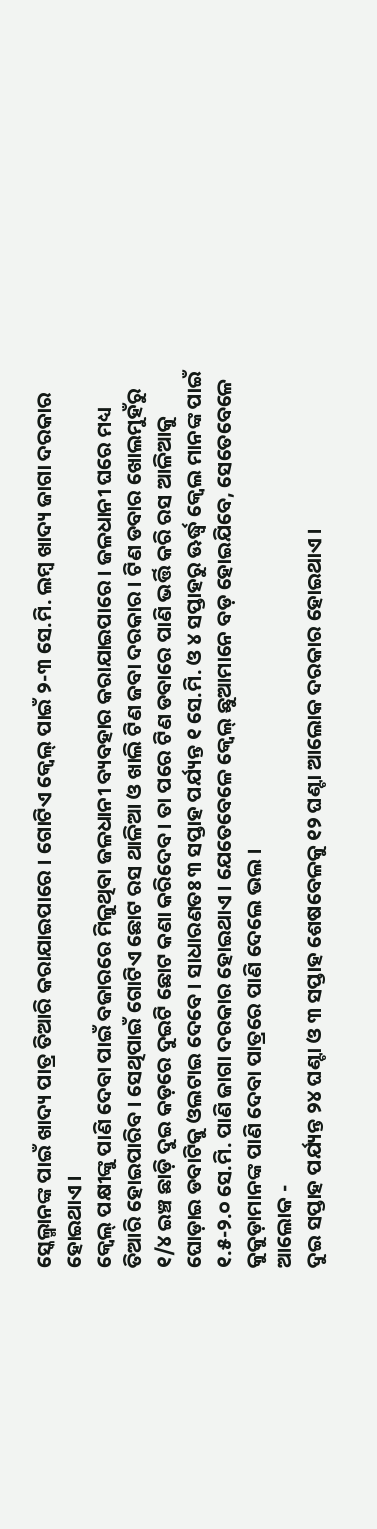ସ୍କେଲ୍ମାନଙ୍କ ପାଇଁ ଖାଦ୍ୟ ପାତ୍ର ତିଆରି କରାଯାଇପାରେ । ଗୋଟିଏ କ୍ଵେଲ୍ ପାଇଁ ୨-୩ ସେ.ମି. ଲମ୍ବ ଖାଦ୍ୟ ଜାଗା ଦରକାର ହୋଇଥାଏ ।
କ୍ଵେଲ୍ ପକ୍ଷୀଙ୍କୁ ପାଣି ଦେବା ପାଇଁ ବଜାରରେ ମିଳୁଥିବା ଜଳଧାନୀ ବ୍ୟବହାର କରାଯାଇପାରେ । ଜଳଧାନୀ ଘରେ ମଧ୍ୟ ତିଆରି ହୋଇପାରିବ । ସେଥିପାଇଁ ଗୋଟିଏ ଛୋଟ ରସ ଥାଳିଆ ଓ ଖାଲି ଟିଣ ଜବା ଦରକାର । ଟିଣ ଡବାର ଖୋଲମୁହଁରୁ ୧/୪ ଇଞ୍ଚ ଛାଡ଼ି ଦୁଇ କଡ଼ରେ ଦୁଇଟି ଛୋଟ କଣା କରିଦେବ । ତା ପରେ ଟିଣ ଡବାରେ ପାଣି ଭର୍ତ୍ତି କରି ରସ ଆଳିଆକୁ ଘୋଡ଼ାଇ ଡବାଟିକୁ ଓଲଟାଇ ଦେବେ । ସାଧାରଣତଃ ୩ ସପ୍ତାହ ପର୍ଯ୍ୟନ୍ତ ୧ ସେ.ମି. ଓ ୪ ସପ୍ତାହରୁ ଊର୍ଦ୍ଧ୍ଵ କ୍ଵେଲ ମାନଙ୍କ ପାଇଁ ୧.୫-୨.୦ ସେ.ମି. ପାଣି ଜାଗା ଦରକାର ହୋଇଥାଏ । ଯେତେବେଳେ କ୍ଵେଲ୍ ଛୁଆମାନେ ବଡ଼ ହୋଇଯିବେ, ସେତେବେଳେ କୁକୁଡ଼ାମାନଙ୍କ ପାଣି ଦେବା ପାତ୍ରରେ ପାଣି ଦେଲେ ଭଲ ।
ଆଲୋକ -
ଦୁଇ ସପ୍ତାହ ପର୍ଯ୍ୟନ୍ତ ୨୪ ଘଣ୍ଟା ଓ ୩ ସପ୍ତାହ ଶେଷବେଳକୁ ୧୨ ଘଣ୍ଟା ଆଲୋକ ଦରକାର ହୋଇଥାଏ ।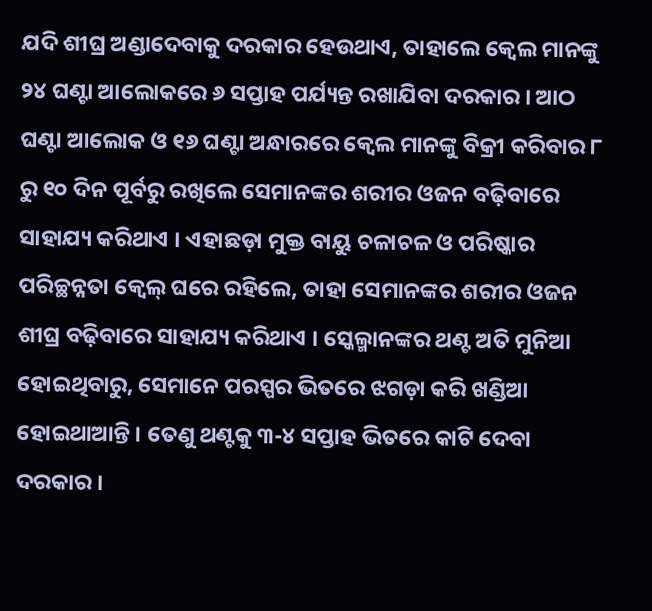ଯଦି ଶୀଘ୍ର ଅଣ୍ଡାଦେବାକୁ ଦରକାର ହେଉଥାଏ, ତାହାଲେ କ୍ଵେଲ ମାନଙ୍କୁ ୨୪ ଘଣ୍ଟା ଆଲୋକରେ ୬ ସପ୍ତାହ ପର୍ଯ୍ୟନ୍ତ ରଖାଯିବା ଦରକାର । ଆଠ ଘଣ୍ଟା ଆଲୋକ ଓ ୧୬ ଘଣ୍ଟା ଅନ୍ଧାରରେ କ୍ଵେଲ ମାନଙ୍କୁ ବିକ୍ରୀ କରିବାର ୮ ରୁ ୧୦ ଦିନ ପୂର୍ବରୁ ରଖିଲେ ସେମାନଙ୍କର ଶରୀର ଓଜନ ବଢ଼ିବାରେ ସାହାଯ୍ୟ କରିଥାଏ । ଏହାଛଡ଼ା ମୁକ୍ତ ବାୟୁ ଚଳାଚଳ ଓ ପରିଷ୍କାର ପରିଚ୍ଛନ୍ନତା କ୍ଵେଲ୍ ଘରେ ରହିଲେ, ତାହା ସେମାନଙ୍କର ଶରୀର ଓଜନ ଶୀଘ୍ର ବଢ଼ିବାରେ ସାହାଯ୍ୟ କରିଥାଏ । ସ୍କେଲ୍ମାନଙ୍କର ଥଣ୍ଟ ଅତି ମୁନିଆ ହୋଇଥିବାରୁ, ସେମାନେ ପରସ୍ପର ଭିତରେ ଝଗଡ଼ା କରି ଖଣ୍ଡିଆ ହୋଇଥାଆନ୍ତି । ତେଣୁ ଥଣ୍ଟକୁ ୩-୪ ସପ୍ତାହ ଭିତରେ କାଟି ଦେବା ଦରକାର ।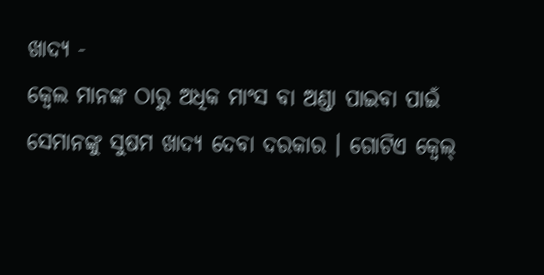ଖାଦ୍ୟ -
କ୍ଵେଲ ମାନଙ୍କ ଠାରୁ ଅଧିକ ମାଂସ ବା ଅଣ୍ଡା ପାଇବା ପାଇଁ ସେମାନଙ୍କୁ ସୁଷମ ଖାଦ୍ୟ ଦେବା ଦରକାର । ଗୋଟିଏ କ୍ଵେଲ୍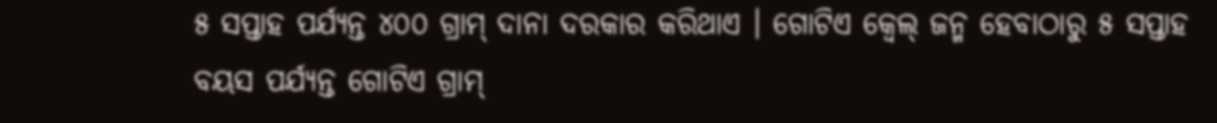୫ ସପ୍ତାହ ପର୍ଯ୍ୟନ୍ତ ୪୦୦ ଗ୍ରାମ୍ ଦାନା ଦରକାର କରିଥାଏ । ଗୋଟିଏ କ୍ଵେଲ୍ ଜନ୍ମ ହେବାଠାରୁ ୫ ସପ୍ତାହ ବୟସ ପର୍ଯ୍ୟନ୍ତ ଗୋଟିଏ ଗ୍ରାମ୍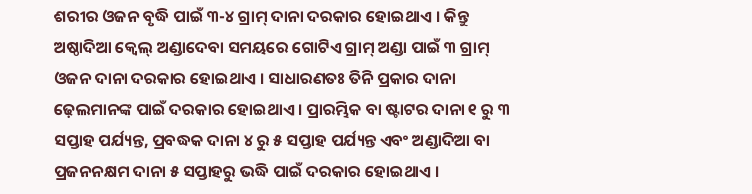ଶରୀର ଓଜନ ବୃଦ୍ଧି ପାଇଁ ୩-୪ ଗ୍ରାମ୍ ଦାନା ଦରକାର ହୋଇଥାଏ । କିନ୍ତୁ ଅଷ୍ଠାଦିଆ କ୍ଵେଲ୍ ଅଣ୍ଡାଦେବା ସମୟରେ ଗୋଟିଏ ଗ୍ରାମ୍ ଅଣ୍ଡା ପାଇଁ ୩ ଗ୍ରାମ୍ ଓଜନ ଦାନା ଦରକାର ହୋଇଥାଏ । ସାଧାରଣତଃ ତିନି ପ୍ରକାର ଦାନା ଢ଼େଲମାନଙ୍କ ପାଇଁ ଦରକାର ହୋଇଥାଏ । ପ୍ରାରମ୍ଭିକ ବା ଷ୍ଟାଟର ଦାନା ୧ ରୁ ୩ ସପ୍ତାହ ପର୍ଯ୍ୟନ୍ତ, ପ୍ରବଦ୍ଧକ ଦାନା ୪ ରୁ ୫ ସପ୍ତାହ ପର୍ଯ୍ୟନ୍ତ ଏବଂ ଅଣ୍ଡାଦିଆ ବା ପ୍ରଜନନକ୍ଷମ ଦାନା ୫ ସପ୍ତାହରୁ ଭଦ୍ଧି ପାଇଁ ଦରକାର ହୋଇଥାଏ ।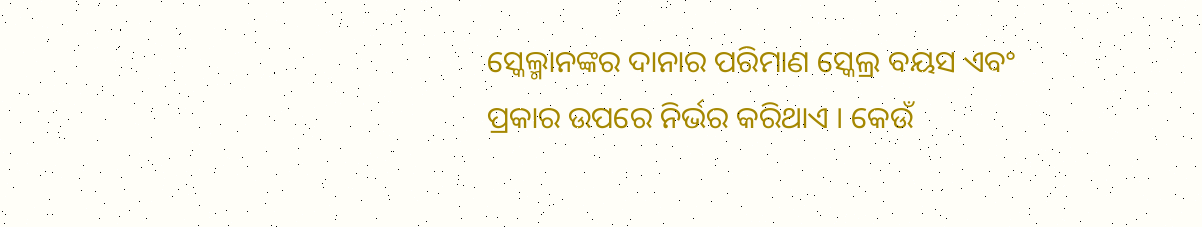ସ୍କେଲ୍ମାନଙ୍କର ଦାନାର ପରିମାଣ ସ୍କେଲ୍ର ବୟସ ଏବଂ ପ୍ରକାର ଉପରେ ନିର୍ଭର କରିଥାଏ । କେଉଁ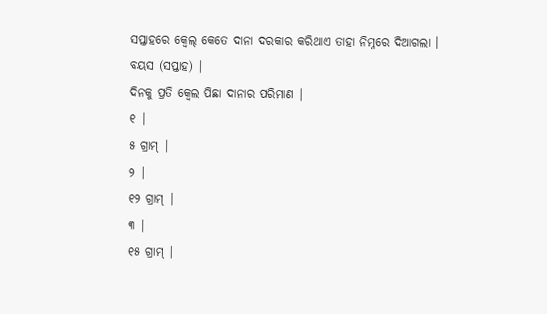ସପ୍ତାହରେ କ୍ଵେଲ୍ କେତେ ଦାନା ଦରକାର କରିଥାଏ ତାହା ନିମ୍ନରେ ଦିଆଗଲା ।
ବୟସ (ସପ୍ତାହ) |
ଦିନକୁ ପ୍ରତି କ୍ଵେଲ ପିଛା ଦାନାର ପରିମାଣ |
୧ |
୫ ଗ୍ରାମ୍ |
୨ |
୧୨ ଗ୍ରାମ୍ |
୩ |
୧୫ ଗ୍ରାମ୍ |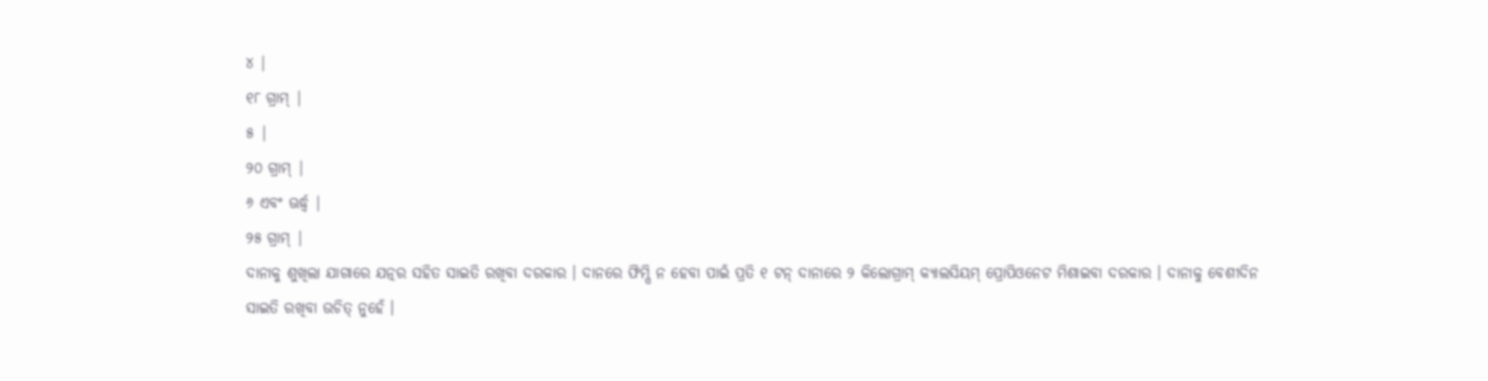୪ |
୧୮ ଗ୍ରାମ୍ |
୫ |
୨୦ ଗ୍ରାମ୍ |
୬ ଏବଂ ଊର୍ଦ୍ଧ୍ଵ |
୨୫ ଗ୍ରାମ୍ |
ଦାନାକୁ ଶୁଖିଲା ଯାଗାରେ ଯତ୍ନର ସହିତ ସାଇତି ରଖିବା ଦରକାର । ଦାନରେ ଫିମ୍ପି ନ ହେବା ପାଇଁ ପ୍ରତି ୧ ଟନ୍ ଦାନାରେ ୨ କିଲୋଗ୍ରାମ୍ କ୍ୟାଲସିୟମ୍ ପ୍ରୋପିଓନେଟ ମିଶାଇବା ଦରକାର । ଦାନାକୁ ବେଶୀଦିନ ସାଇତି ରଖିବା ଉଚିତ୍ ନୁହେଁ ।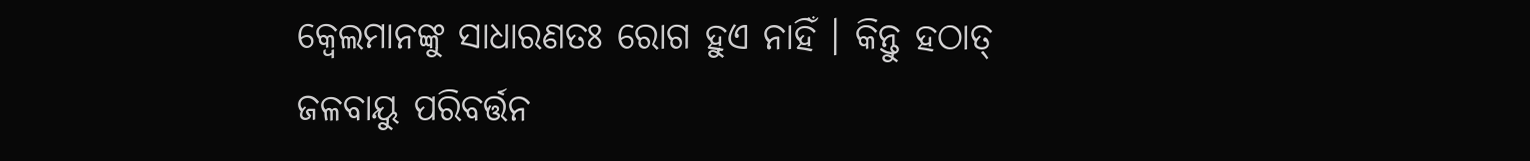କ୍ଵେଲମାନଙ୍କୁ ସାଧାରଣତଃ ରୋଗ ହୁଏ ନାହିଁ । କିନ୍ତୁ ହଠାତ୍ ଜଳବାୟୁ ପରିବର୍ତ୍ତନ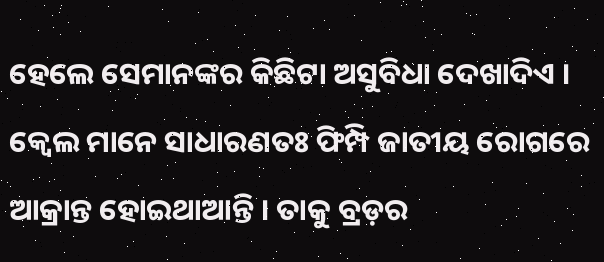ହେଲେ ସେମାନଙ୍କର କିଛିଟା ଅସୁବିଧା ଦେଖାଦିଏ । କ୍ଵେଲ ମାନେ ସାଧାରଣତଃ ଫିମ୍ପି ଜାତୀୟ ରୋଗରେ ଆକ୍ରାନ୍ତ ହୋଇଥାଆନ୍ତି । ତାକୁ ବ୍ରଡ଼ର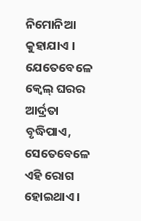ନିମୋନିଆ କୁହାଯାଏ । ଯେତେବେଳେ କ୍ଵେଲ୍ ଘରର ଆର୍ଦ୍ରତା ବୃଦ୍ଧିପାଏ, ସେତେବେଳେ ଏହି ରୋଗ ହୋଇଥାଏ ।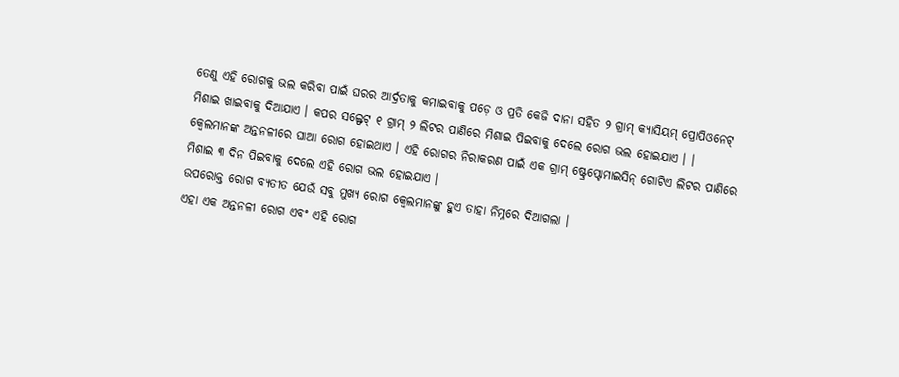ତେଣୁ ଏହି ରୋଗକୁ ଭଲ କରିବା ପାଇଁ ଘରର ଆର୍ଦ୍ରତାକୁ କମାଇବାକୁ ପଡ଼େ ଓ ପ୍ରତି କେଜି ଦାନା ସହିତ ୨ ଗ୍ରାମ୍ କ୍ୟାସିୟମ୍ ପ୍ରୋପିଓନେଟ୍ ମିଶାଇ ଖାଇବାକୁ ଦିଆଯାଏ । କପର ସଲ୍ଫେଟ୍ ୧ ଗ୍ରାମ୍ ୨ ଲିଟର ପାଣିରେ ମିଶାଇ ପିଇବାକୁ ଦେଲେ ରୋଗ ଭଲ ହୋଇଯାଏ । ।
କ୍ଵେଲମାନଙ୍କ ଅନ୍ତନଳୀରେ ଘାଆ ରୋଗ ହୋଇଥାଏ । ଏହି ରୋଗର ନିରାକରଣ ପାଇଁ ଏକ ଗ୍ରାମ୍ ଷ୍ଟ୍ରେପ୍ଟୋମାଇସିନ୍ ଗୋଟିଏ ଲିଟର ପାଣିରେ ମିଶାଇ ୩ ଦିନ ପିଇବାକୁ ଦେଲେ ଏହି ରୋଗ ଭଲ ହୋଇଯାଏ ।
ଉପରୋକ୍ତ ରୋଗ ବ୍ୟତୀତ ଯେଉଁ ସବୁ ମୁଖ୍ୟ ରୋଗ କ୍ଵେଲମାନଙ୍କୁ ହୁଏ ତାହା ନିମ୍ନରେ ଦିଆଗଲା ।
ଏହା ଏକ ଅନ୍ତନଳୀ ରୋଗ ଏବଂ ଏହି ରୋଗ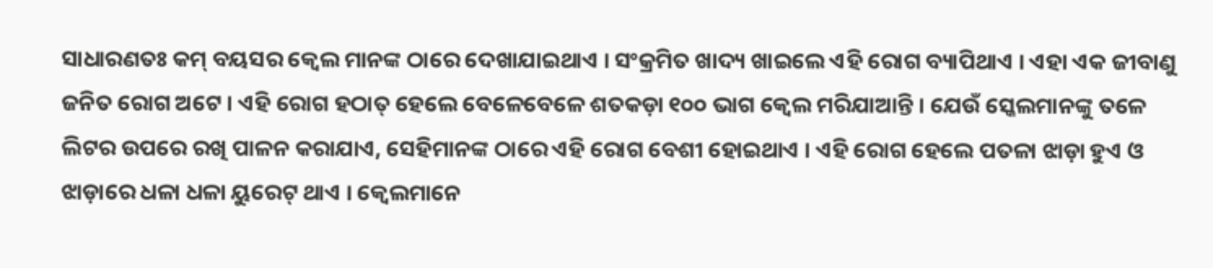ସାଧାରଣତଃ କମ୍ ବୟସର କ୍ଵେଲ ମାନଙ୍କ ଠାରେ ଦେଖାଯାଇଥାଏ । ସଂକ୍ରମିତ ଖାଦ୍ୟ ଖାଇଲେ ଏହି ରୋଗ ବ୍ୟାପିଥାଏ । ଏହା ଏକ ଜୀବାଣୁ ଜନିତ ରୋଗ ଅଟେ । ଏହି ରୋଗ ହଠାତ୍ ହେଲେ ବେଳେବେଳେ ଶତକଡ଼ା ୧୦୦ ଭାଗ କ୍ଵେଲ ମରିଯାଆନ୍ତି । ଯେଉଁ ସ୍କେଲମାନଙ୍କୁ ତଳେ ଲିଟର ଉପରେ ରଖି ପାଳନ କରାଯାଏ, ସେହିମାନଙ୍କ ଠାରେ ଏହି ରୋଗ ବେଶୀ ହୋଇଥାଏ । ଏହି ରୋଗ ହେଲେ ପତଳା ଝାଡ଼ା ହୁଏ ଓ ଝାଡ଼ାରେ ଧଳା ଧଳା ୟୁରେଟ୍ ଥାଏ । କ୍ଵେଲମାନେ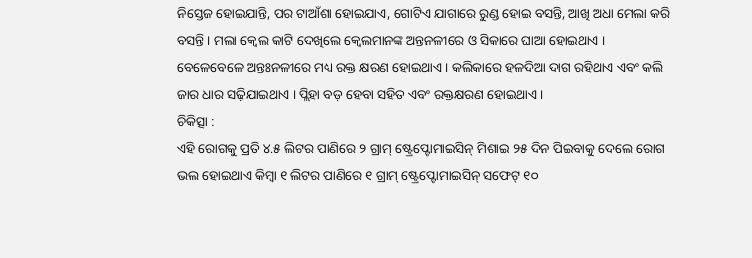ନିସ୍ତେଜ ହୋଇଯାନ୍ତି, ପର ଟାଆଁଶା ହୋଇଯାଏ, ଗୋଟିଏ ଯାଗାରେ ରୁଣ୍ଡ ହୋଇ ବସନ୍ତି, ଆଖି ଅଧା ମେଲା କରି ବସନ୍ତି । ମଲା କ୍ଵେଲ କାଟି ଦେଖିଲେ କ୍ଵେଲମାନଙ୍କ ଅନ୍ତନଳୀରେ ଓ ସିକାରେ ଘାଆ ହୋଇଥାଏ । ବେଳେବେଳେ ଅନ୍ତଃନଳୀରେ ମଧ୍ୟ ରକ୍ତ କ୍ଷରଣ ହୋଇଥାଏ । କଲିକାରେ ହଳଦିଆ ଦାଗ ରହିଥାଏ ଏବଂ କଲି ଜାର ଧାର ସଢ଼ିଯାଇଥାଏ । ପ୍ଲିହା ବଡ଼ ହେବା ସହିତ ଏବଂ ରକ୍ତକ୍ଷରଣ ହୋଇଥାଏ ।
ଚିକିତ୍ସା :
ଏହି ରୋଗକୁ ପ୍ରତି ୪.୫ ଲିଟର ପାଣିରେ ୨ ଗ୍ରାମ୍ ଷ୍ଟ୍ରେପ୍ଟୋମାଇସିନ୍ ମିଶାଇ ୨୫ ଦିନ ପିଇବାକୁ ଦେଲେ ରୋଗ ଭଲ ହୋଇଥାଏ କିମ୍ବା ୧ ଲିଟର ପାଣିରେ ୧ ଗ୍ରାମ୍ ଷ୍ଟ୍ରେପ୍ଟୋମାଇସିନ୍ ସଫେଟ୍ ୧୦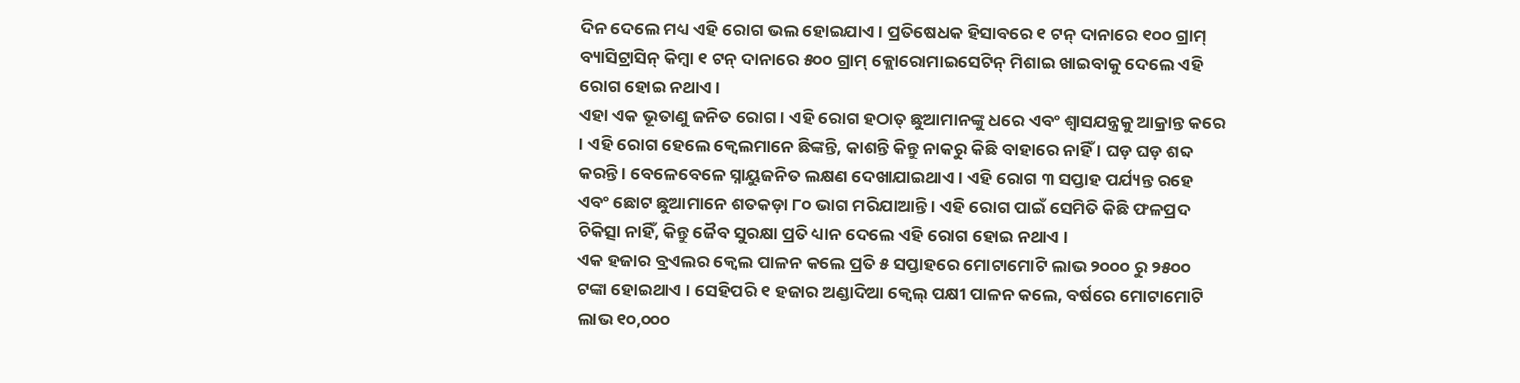ଦିନ ଦେଲେ ମଧ୍ୟ ଏହି ରୋଗ ଭଲ ହୋଇଯାଏ । ପ୍ରତିଷେଧକ ହିସାବରେ ୧ ଟନ୍ ଦାନାରେ ୧୦୦ ଗ୍ରାମ୍ ବ୍ୟାସିଟ୍ରାସିନ୍ କିମ୍ବା ୧ ଟନ୍ ଦାନାରେ ୫୦୦ ଗ୍ରାମ୍ କ୍ଲୋରୋମାଇସେଟିନ୍ ମିଶାଇ ଖାଇବାକୁ ଦେଲେ ଏହି ରୋଗ ହୋଇ ନଥାଏ ।
ଏହା ଏକ ଭୂତାଣୁ ଜନିତ ରୋଗ । ଏହି ରୋଗ ହଠାତ୍ ଛୁଆମାନଙ୍କୁ ଧରେ ଏବଂ ଶ୍ଵାସଯନ୍ତ୍ରକୁ ଆକ୍ରାନ୍ତ କରେ । ଏହି ରୋଗ ହେଲେ କ୍ଵେଲମାନେ ଛିଙ୍କନ୍ତି, କାଶନ୍ତି କିନ୍ତୁ ନାକରୁ କିଛି ବାହାରେ ନାହିଁ । ଘଡ଼ ଘଡ଼ ଶବ୍ଦ କରନ୍ତି । ବେଳେବେଳେ ସ୍ନାୟୁଜନିତ ଲକ୍ଷଣ ଦେଖାଯାଇଥାଏ । ଏହି ରୋଗ ୩ ସପ୍ତାହ ପର୍ଯ୍ୟନ୍ତ ରହେ ଏବଂ ଛୋଟ ଛୁଆମାନେ ଶତକଡ଼ା ୮୦ ଭାଗ ମରିଯାଆନ୍ତି । ଏହି ରୋଗ ପାଇଁ ସେମିତି କିଛି ଫଳପ୍ରଦ ଚିକିତ୍ସା ନାହିଁ, କିନ୍ତୁ ଜୈବ ସୁରକ୍ଷା ପ୍ରତି ଧ୍ୟାନ ଦେଲେ ଏହି ରୋଗ ହୋଇ ନଥାଏ ।
ଏକ ହଜାର ବ୍ରଏଲର କ୍ଵେଲ ପାଳନ କଲେ ପ୍ରତି ୫ ସପ୍ତାହରେ ମୋଟାମୋଟି ଲାଭ ୨୦୦୦ ରୁ ୨୫୦୦ ଟଙ୍କା ହୋଇଥାଏ । ସେହିପରି ୧ ହଜାର ଅଣ୍ଡାଦିଆ କ୍ଵେଲ୍ ପକ୍ଷୀ ପାଳନ କଲେ, ବର୍ଷରେ ମୋଟାମୋଟି ଲାଭ ୧୦,୦୦୦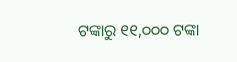ଟଙ୍କାରୁ ୧୧,୦୦୦ ଟଙ୍କା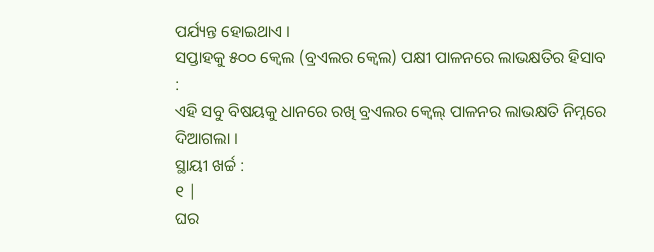ପର୍ଯ୍ୟନ୍ତ ହୋଇଥାଏ ।
ସପ୍ତାହକୁ ୫୦୦ କ୍ଵେଲ (ବ୍ରଏଲର କ୍ଵେଲ) ପକ୍ଷୀ ପାଳନରେ ଲାଭକ୍ଷତିର ହିସାବ :
ଏହି ସବୁ ବିଷୟକୁ ଧାନରେ ରଖି ବ୍ରଏଲର କ୍ଵେଲ୍ ପାଳନର ଲାଭକ୍ଷତି ନିମ୍ନରେ ଦିଆଗଲା ।
ସ୍ଥାୟୀ ଖର୍ଚ୍ଚ :
୧ |
ଘର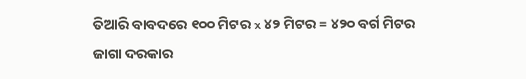ତିଆରି ବାବଦରେ ୧୦୦ ମିଟର x ୪୨ ମିଟର = ୪୨୦ ବର୍ଗ ମିଟର ଜାଗା ଦରକାର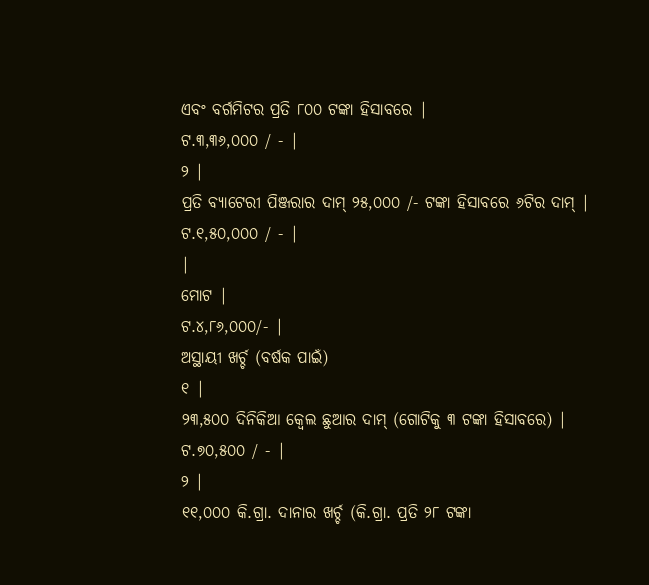ଏବଂ ବର୍ଗମିଟର ପ୍ରତି ୮୦୦ ଟଙ୍କା ହିସାବରେ |
ଟ.୩,୩୬,୦୦୦ / - |
୨ |
ପ୍ରତି ବ୍ୟାଟେରୀ ପିଞ୍ଜରାର ଦାମ୍ ୨୫,୦୦୦ /- ଟଙ୍କା ହିସାବରେ ୬ଟିର ଦାମ୍ |
ଟ.୧,୫୦,୦୦୦ / - |
|
ମୋଟ |
ଟ.୪,୮୬,୦୦୦/- |
ଅସ୍ଥାୟୀ ଖର୍ଚ୍ଚ (ବର୍ଷକ ପାଇଁ)
୧ |
୨୩,୫୦୦ ଦିନିକିଆ କ୍ଵେଲ ଛୁଆର ଦାମ୍ (ଗୋଟିକୁ ୩ ଟଙ୍କା ହିସାବରେ) |
ଟ.୭୦,୫୦୦ / - |
୨ |
୧୧,୦୦୦ କି.ଗ୍ରା. ଦାନାର ଖର୍ଚ୍ଚ (କି.ଗ୍ରା. ପ୍ରତି ୨୮ ଟଙ୍କା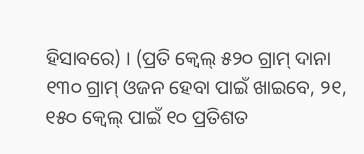ହିସାବରେ) । (ପ୍ରତି କ୍ଵେଲ୍ ୫୨୦ ଗ୍ରାମ୍ ଦାନା ୧୩୦ ଗ୍ରାମ୍ ଓଜନ ହେବା ପାଇଁ ଖାଇବେ, ୨୧, ୧୫୦ କ୍ଵେଲ୍ ପାଇଁ ୧୦ ପ୍ରତିଶତ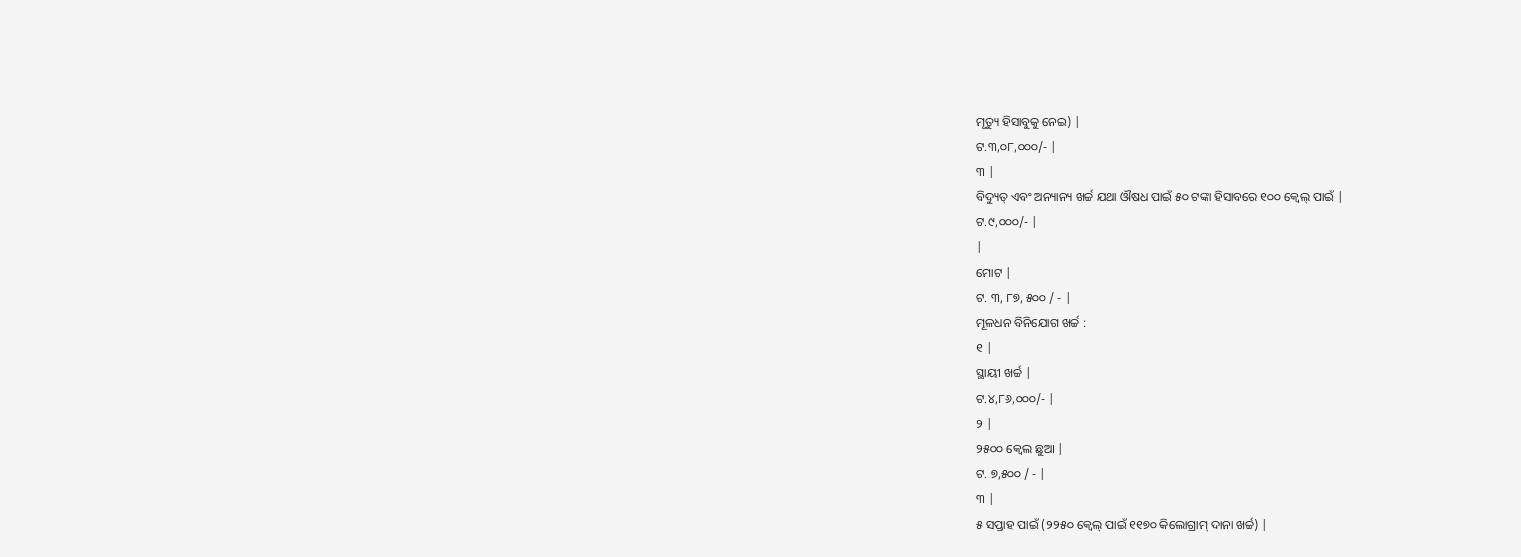ମୃତ୍ୟୁ ହିସାବୁକୁ ନେଇ) |
ଟ.୩,୦୮,୦୦୦/- |
୩ |
ବିଦ୍ୟୁତ୍ ଏବଂ ଅନ୍ୟାନ୍ୟ ଖର୍ଚ୍ଚ ଯଥା ଔଷଧ ପାଇଁ ୫୦ ଟଙ୍କା ହିସାବରେ ୧୦୦ କ୍ଵେଲ୍ ପାଇଁ |
ଟ.୯,୦୦୦/- |
|
ମୋଟ |
ଟ. ୩, ୮୭, ୫୦୦ / - |
ମୂଳଧନ ବିନିଯୋଗ ଖର୍ଚ୍ଚ :
୧ |
ସ୍ଥାୟୀ ଖର୍ଚ୍ଚ |
ଟ.୪,୮୬,୦୦୦/- |
୨ |
୨୫୦୦ କ୍ଵେଲ ଛୁଆ |
ଟ. ୭,୫୦୦ / - |
୩ |
୫ ସପ୍ତାହ ପାଇଁ (୨୨୫୦ କ୍ଵେଲ୍ ପାଇଁ ୧୧୭୦ କିଲୋଗ୍ରାମ୍ ଦାନା ଖର୍ଚ୍ଚ) |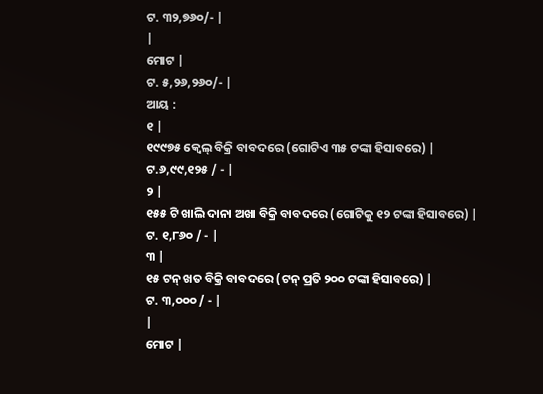ଟ. ୩୨,୭୬୦/- |
|
ମୋଟ |
ଟ. ୫,୨୬,୨୬୦/- |
ଆୟ :
୧ |
୧୯୯୭୫ କ୍ଵେଲ୍ ବିକ୍ରି ବାବଦରେ (ଗୋଟିଏ ୩୫ ଟଙ୍କା ହିସାବରେ) |
ଟ.୬,୯୯,୧୨୫ / - |
୨ |
୧୫୫ ଟି ଖାଲି ଦାନା ଅଖା ବିକ୍ରି ବାବଦରେ (ଗୋଟିକୁ ୧୨ ଟଙ୍କା ହିସାବରେ) |
ଟ. ୧,୮୬୦ / - |
୩ |
୧୫ ଟନ୍ ଖତ ବିକ୍ରି ବାବଦରେ (ଟନ୍ ପ୍ରତି ୨୦୦ ଟଙ୍କା ହିସାବରେ) |
ଟ. ୩,୦୦୦ / - |
|
ମୋଟ |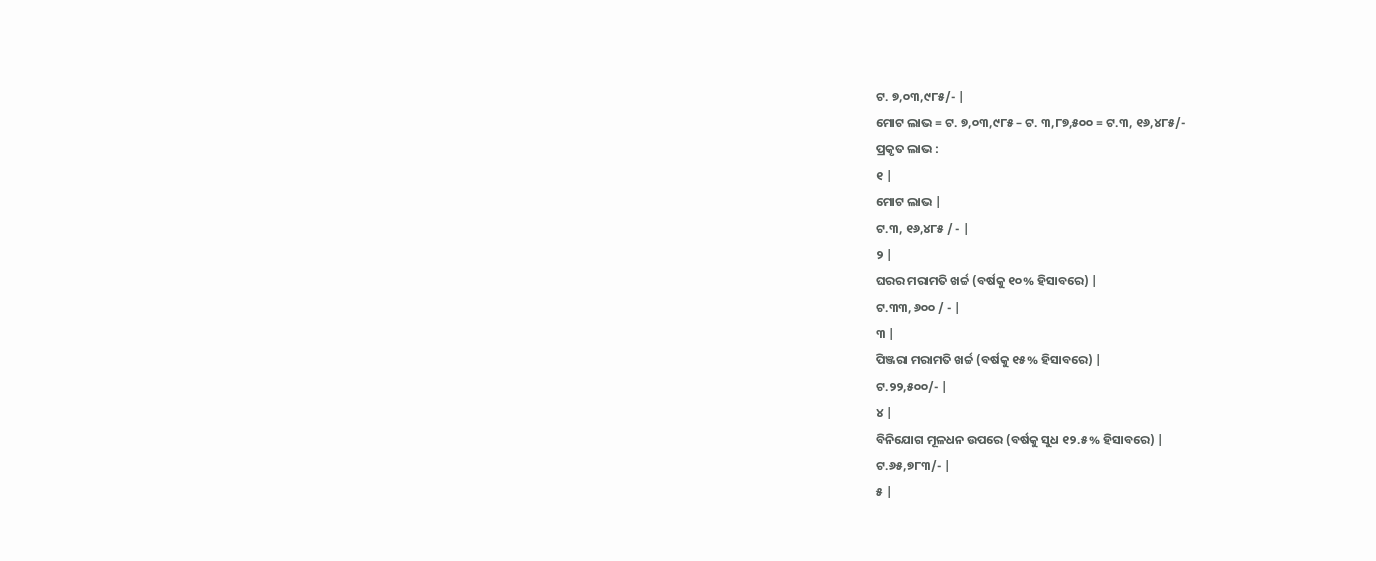ଟ. ୭,୦୩,୯୮୫/- |
ମୋଟ ଲାଭ = ଟ. ୭,୦୩,୯୮୫ – ଟ. ୩,୮୭,୫୦୦ = ଟ.୩, ୧୬,୪୮୫/-
ପ୍ରକୃତ ଲାଭ :
୧ |
ମୋଟ ଲାଭ |
ଟ.୩, ୧୬,୪୮୫ / - |
୨ |
ଘରର ମରାମତି ଖର୍ଚ୍ଚ (ବର୍ଷକୁ ୧୦% ହିସାବରେ) |
ଟ.୩୩, ୬୦୦ / - |
୩ |
ପିଞ୍ଜରା ମରାମତି ଖର୍ଚ୍ଚ (ବର୍ଷକୁ ୧୫% ହିସାବରେ) |
ଟ.୨୨,୫୦୦/- |
୪ |
ବିନିଯୋଗ ମୂଳଧନ ଉପରେ (ବର୍ଷକୁ ସୁଧ ୧୨.୫% ହିସାବରେ) |
ଟ.୬୫,୭୮୩/- |
୫ |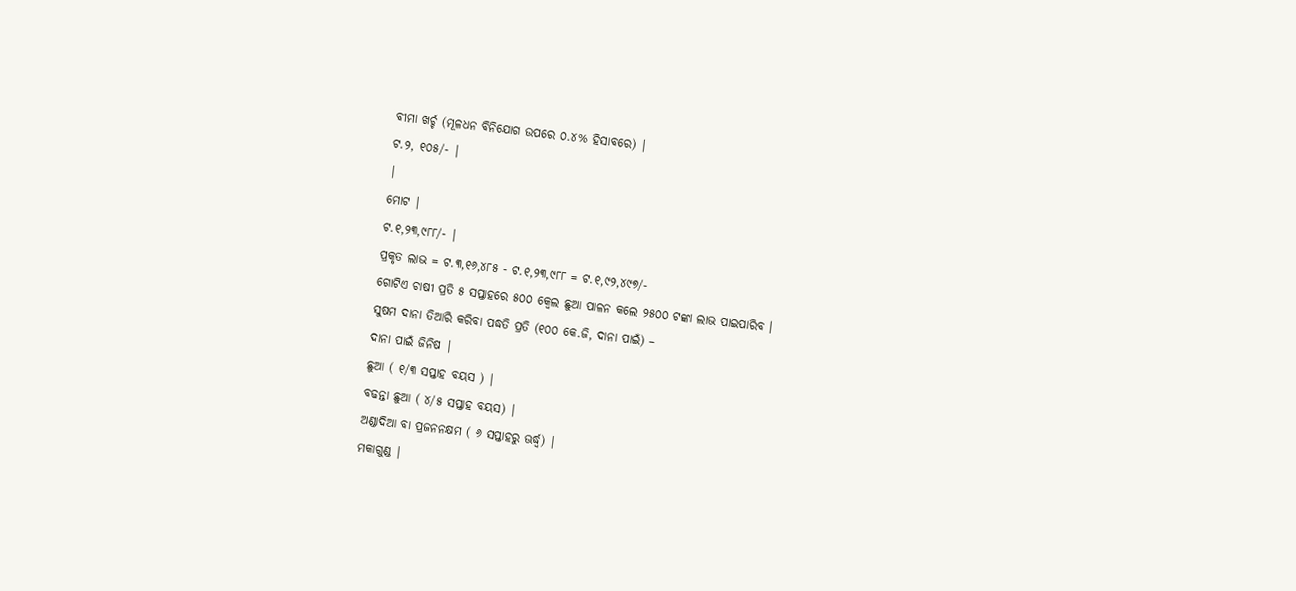ବୀମା ଖର୍ଚ୍ଚ (ମୂଳଧନ ବିନିଯୋଗ ଉପରେ ୦.୪% ହିସାବରେ) |
ଟ.୨, ୧୦୫/- |
|
ମୋଟ |
ଟ.୧,୨୩,୯୮୮/- |
ପ୍ରକୃତ ଲାଭ = ଟ.୩,୧୬,୪୮୫ - ଟ.୧,୨୩,୯୮୮ = ଟ.୧,୯୨,୪୯୭/-
ଗୋଟିଏ ଚାଷୀ ପ୍ରତି ୫ ସପ୍ତାହରେ ୫୦୦ କ୍ଵେଲ ଛୁଆ ପାଳନ କଲେ ୨୫୦୦ ଟଙ୍କା ଲାଭ ପାଇପାରିବ ।
ସୁଷମ ଦାନା ତିଆରି କରିବା ପଦ୍ଧତି ପ୍ରତି (୧୦୦ କେ.ଜି, ଦାନା ପାଇଁ) –
ଦାନା ପାଇଁ ଜିନିଷ |
ଛୁଆ ( ୧/୩ ସପ୍ତାହ ବୟସ ) |
ବଢନ୍ତା ଛୁଆ ( ୪/୫ ସପ୍ତାହ ବୟସ) |
ଅଣ୍ଡାଦିଆ ବା ପ୍ରଜନନକ୍ଷମ ( ୬ ସପ୍ତାହରୁ ଊର୍ଦ୍ଧ୍ଵ) |
ମକାଗୁଣ୍ଡ |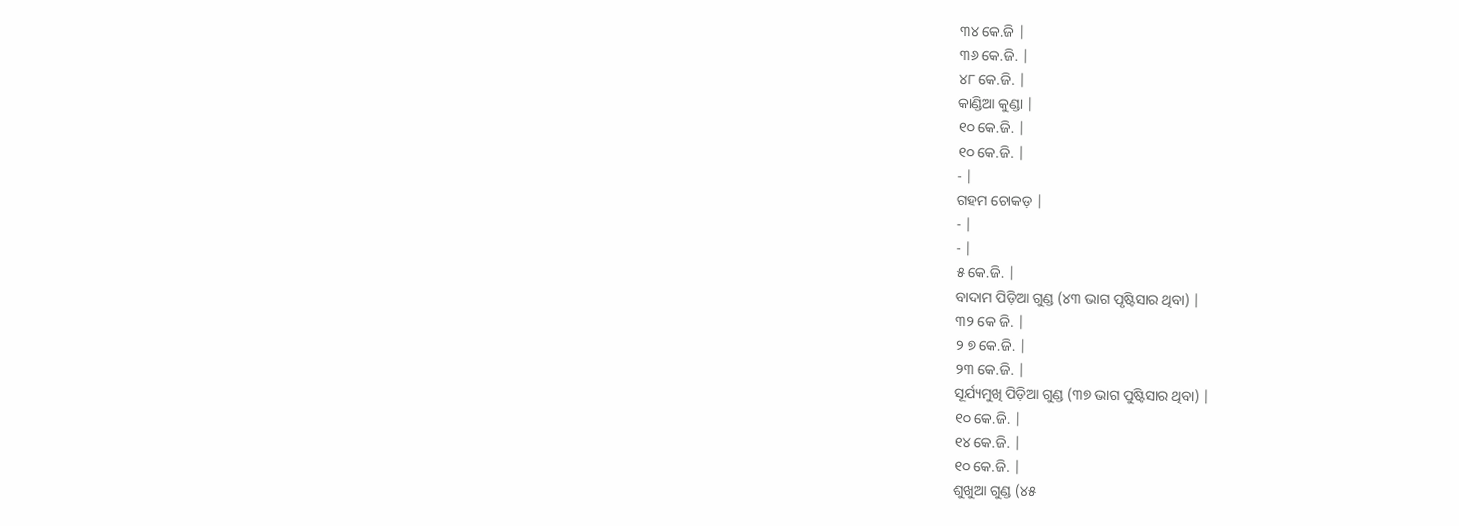୩୪ କେ.ଜି |
୩୬ କେ.ଜି. |
୪୮ କେ.ଜି. |
କାଣ୍ଡିଆ କୁଣ୍ଡା |
୧୦ କେ.ଜି. |
୧୦ କେ.ଜି. |
- |
ଗହମ ଚୋକଡ଼ |
- |
- |
୫ କେ.ଜି. |
ବାଦାମ ପିଡ଼ିଆ ଗୁଣ୍ଡ (୪୩ ଭାଗ ପୃଷ୍ଟିସାର ଥିବା) |
୩୨ କେ ଜି. |
୨ ୭ କେ.ଜି. |
୨୩ କେ.ଜି. |
ସୂର୍ଯ୍ୟମୁଖି ପିଡ଼ିଆ ଗୁଣ୍ଡ (୩୭ ଭାଗ ପୁଷ୍ଟିସାର ଥିବା) |
୧୦ କେ.ଜି. |
୧୪ କେ.ଜି. |
୧୦ କେ.ଜି. |
ଶୁଖୁଆ ଗୁଣ୍ଡ (୪୫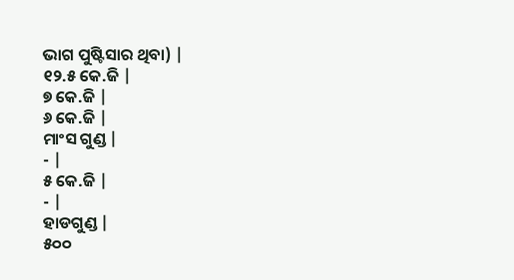ଭାଗ ପୁଷ୍ଟିସାର ଥିବା) |
୧୨.୫ କେ.ଜି |
୭ କେ.ଜି |
୬ କେ.ଜି |
ମାଂସ ଗୁଣ୍ଡ |
- |
୫ କେ.ଜି |
- |
ହାଡଗୁଣ୍ଡ |
୫୦୦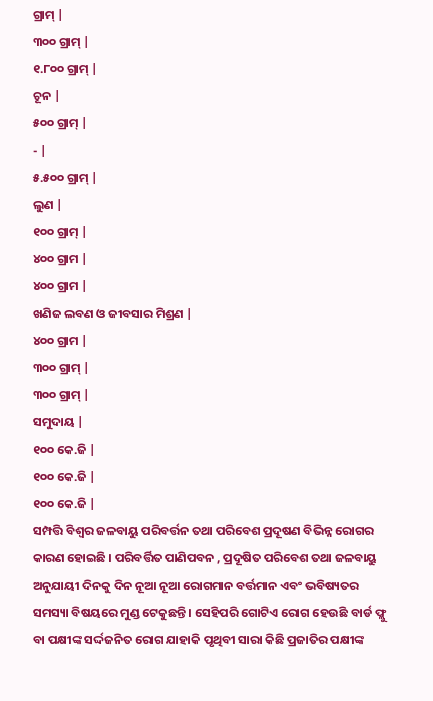ଗ୍ରାମ୍ |
୩୦୦ ଗ୍ରାମ୍ |
୧.୮୦୦ ଗ୍ରାମ୍ |
ଚୂନ |
୫୦୦ ଗ୍ରାମ୍ |
- |
୫.୫୦୦ ଗ୍ରାମ୍ |
ଲୁଣ |
୧୦୦ ଗ୍ରାମ୍ |
୪୦୦ ଗ୍ରାମ |
୪୦୦ ଗ୍ରାମ |
ଖଣିଜ ଲବଣ ଓ ଜୀବସାର ମିଶ୍ରଣ |
୪୦୦ ଗ୍ରାମ |
୩୦୦ ଗ୍ରାମ୍ |
୩୦୦ ଗ୍ରାମ୍ |
ସମୁଦାୟ |
୧୦୦ କେ.ଜି |
୧୦୦ କେ.ଜି |
୧୦୦ କେ.ଜି |
ସମ୍ପତ୍ତି ବିଶ୍ଵର ଜଳବାୟୁ ପରିବର୍ତ୍ତନ ତଥା ପରିବେଶ ପ୍ରଦୂଷଣ ବିଭିନ୍ନ ରୋଗର କାରଣ ହୋଇଛି । ପରିବର୍ତ୍ତିତ ପାଣିପବନ , ପ୍ରଦୂଷିତ ପରିବେଶ ତଥା ଜଳବାୟୁ ଅନୁଯାୟୀ ଦିନକୁ ଦିନ ନୂଆ ନୂଆ ରୋଗମାନ ବର୍ତ୍ତମାନ ଏବଂ ଭବିଷ୍ୟତର ସମସ୍ୟା ବିଷୟରେ ମୁଣ୍ଡ ଟେକୁଛନ୍ତି । ସେହିପରି ଗୋଟିଏ ରୋଗ ହେଉଛି ବାର୍ଡ ଫ୍ଲୁ ବା ପକ୍ଷୀଙ୍କ ସର୍ଦ୍ଦଜନିତ ରୋଗ ଯାହାକି ପୃଥିବୀ ସାରା କିଛି ପ୍ରଜାତିର ପକ୍ଷୀଙ୍କ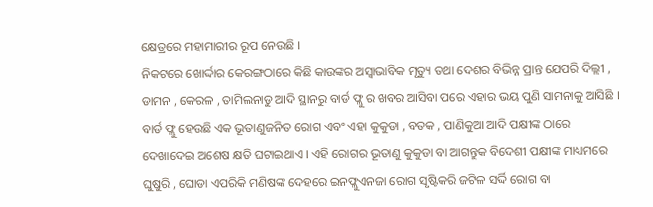କ୍ଷେତ୍ରରେ ମହାମାରୀର ରୂପ ନେଉଛି ।
ନିକଟରେ ଖୋର୍ଦ୍ଦାର କେରଙ୍ଗଠାରେ କିଛି କାଉଙ୍କର ଅସ୍ଵାଭାବିକ ମୃତ୍ୟୁ ତଥା ଦେଶର ବିଭିନ୍ନ ପ୍ରାନ୍ତ ଯେପରି ଦିଲ୍ଲୀ , ଡାମନ , କେରଳ , ତାମିଲନାଡୁ ଆଦି ସ୍ଥାନରୁ ବାର୍ଡ ଫ୍ଲୁ ର ଖବର ଆସିବା ପରେ ଏହାର ଭୟ ପୁଣି ସାମନାକୁ ଆସିଛି । ବାର୍ଡ ଫ୍ଲୁ ହେଉଛି ଏକ ଭୂତାଣୁଜନିତ ରୋଗ ଏବଂ ଏହା କୁକୁଡା , ବତକ , ପାଣିକୁଆ ଆଦି ପକ୍ଷୀଙ୍କ ଠାରେ ଦେଖାଦେଇ ଅଶେଷ କ୍ଷତି ଘଟାଇଥାଏ । ଏହି ରୋଗର ଭୂତାଣୁ କୁକୁଡା ବା ଆଗନ୍ତୁକ ବିଦେଶୀ ପକ୍ଷୀଙ୍କ ମାଧ୍ୟମରେ ଘୁଷୁରି , ଘୋଡା ଏପରିକି ମଣିଷଙ୍କ ଦେହରେ ଇନଫ୍ଲୁଏନଜା ରୋଗ ସୃଷ୍ଟିକରି ଜଟିଳ ସର୍ଦ୍ଦି ରୋଗ ବା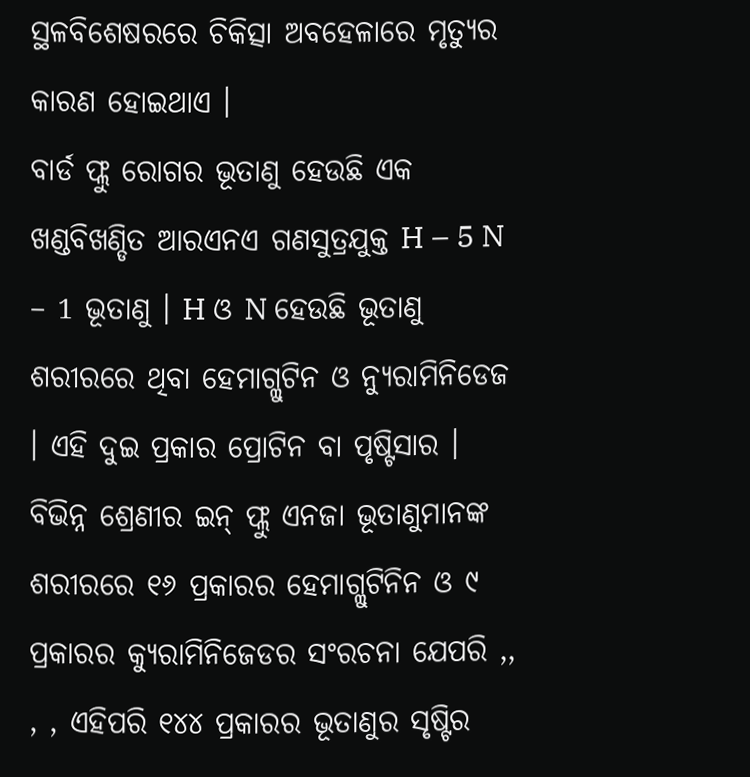ସ୍ଥଳବିଶେଷରରେ ଚିକିତ୍ସା ଅବହେଳାରେ ମୃତ୍ୟୁର କାରଣ ହୋଇଥାଏ ।
ବାର୍ଡ ଫ୍ଲୁ ରୋଗର ଭୂତାଣୁ ହେଉଛି ଏକ ଖଣ୍ଡବିଖଣ୍ଡିତ ଆରଏନଏ ଗଣସୁତ୍ରଯୁକ୍ତ H – 5 N – 1 ଭୂତାଣୁ । H ଓ N ହେଉଛି ଭୂତାଣୁ ଶରୀରରେ ଥିବା ହେମାଗ୍ଲୁଟିନ ଓ ନ୍ୟୁରାମିନିଡେଜ । ଏହି ଦୁଇ ପ୍ରକାର ପ୍ରୋଟିନ ବା ପୃଷ୍ଟିସାର । ବିଭିନ୍ନ ଶ୍ରେଣୀର ଇନ୍ ଫ୍ଲୁ ଏନଜା ଭୂତାଣୁମାନଙ୍କ ଶରୀରରେ ୧୬ ପ୍ରକାରର ହେମାଗ୍ଲୁଟିନିନ ଓ ୯ ପ୍ରକାରର କ୍ୟୁରାମିନିଜେଡର ସଂରଚନା ଯେପରି ,, , , ଏହିପରି ୧୪୪ ପ୍ରକାରର ଭୂତାଣୁର ସୃଷ୍ଟିର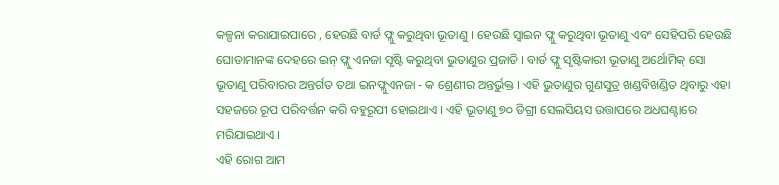କଳ୍ପନା କରାଯାଇପାରେ , ହେଉଛି ବାର୍ଡ ଫ୍ଲୁ କରୁଥିବା ଭୂତାଣୁ । ହେଉଛି ସ୍ଵାଇନ ଫ୍ଲୁ କରୁଥିବା ଭୂତାଣୁ ଏବଂ ସେହିପରି ହେଉଛି ଘୋଡାମାନଙ୍କ ଦେହରେ ଇନ୍ ଫ୍ଲୁ ଏନଜା ସୃଷ୍ଟି କରୁଥିବା ଭୁତାଣୁର ପ୍ରଜାତି । ବାର୍ଡ ଫ୍ଲୁ ସୃଷ୍ଟିକାରୀ ଭୂତାଣୁ ଅର୍ଥୋମିକ୍ ସୋ ଭୂତାଣୁ ପରିବାରର ଅନ୍ତର୍ଗତ ତଥା ଇନଫ୍ଲୁଏନଜା - କ ଶ୍ରେଣୀର ଅନ୍ତର୍ଭୁକ୍ତ । ଏହି ଭୁତାଣୁର ଗୁଣସୁତ୍ର ଖଣ୍ଡବିଖଣ୍ଡିତ ଥିବାରୁ ଏହା ସହଜରେ ରୂପ ପରିବର୍ତ୍ତନ କରି ବହୁରୂପୀ ହୋଇଥାଏ । ଏହି ଭୂତାଣୁ ୭୦ ଡିଗ୍ରୀ ସେଲସିୟସ ଉତ୍ତାପରେ ଅଧଘଣ୍ଟାରେ ମରିଯାଇଥାଏ ।
ଏହି ରୋଗ ଆମ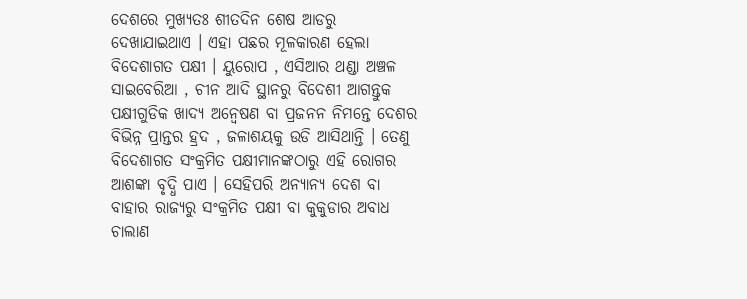ଦେଶରେ ମୁଖ୍ୟତଃ ଶୀତଦିନ ଶେଷ ଆଡରୁ ଦେଖାଯାଇଥାଏ । ଏହା ପଛର ମୂଳକାରଣ ହେଲା ବିଦେଶାଗତ ପକ୍ଷୀ । ୟୁରୋପ , ଏସିଆର ଥଣ୍ଡା ଅଞ୍ଚଳ ସାଇବେରିଆ , ଚୀନ ଆଦି ସ୍ଥାନରୁ ବିଦେଶୀ ଆଗନ୍ତୁକ ପକ୍ଷୀଗୁଡିକ ଖାଦ୍ୟ ଅନ୍ଵେଷଣ ବା ପ୍ରଜନନ ନିମନ୍ତେ ଦେଶର ବିଭିନ୍ନ ପ୍ରାନ୍ତର ହ୍ରଦ , ଜଳାଶୟକୁ ଉଡି ଆସିଥାନ୍ତି । ତେଣୁ ବିଦେଶାଗତ ସଂକ୍ରମିତ ପକ୍ଷୀମାନଙ୍କଠାରୁ ଏହି ରୋଗର ଆଶଙ୍କା ବୃଦ୍ଧି ପାଏ । ସେହିପରି ଅନ୍ୟାନ୍ୟ ଦେଶ ବା ବାହାର ରାଜ୍ୟରୁ ସଂକ୍ରମିତ ପକ୍ଷୀ ବା କୁକୁଡାର ଅବାଧ ଚାଲାଣ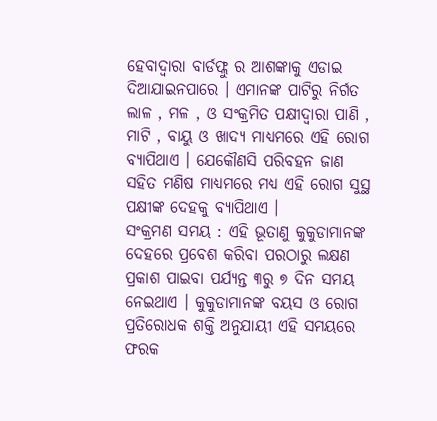ହେବାଦ୍ଵାରା ବାର୍ଡଫ୍ଲୁ ର ଆଶଙ୍କାକୁ ଏଡାଇ ଦିଆଯାଇନପାରେ । ଏମାନଙ୍କ ପାଟିରୁ ନିର୍ଗତ ଲାଳ , ମଳ , ଓ ସଂକ୍ରମିତ ପକ୍ଷୀଦ୍ଵାରା ପାଣି , ମାଟି , ବାୟୁ ଓ ଖାଦ୍ୟ ମାଧ୍ୟମରେ ଏହି ରୋଗ ବ୍ୟାପିଥାଏ । ଯେକୌଣସି ପରିବହନ ଜାଣ ସହିତ ମଣିଷ ମାଧ୍ୟମରେ ମଧ୍ୟ ଏହି ରୋଗ ସୁସ୍ଥ ପକ୍ଷୀଙ୍କ ଦେହକୁ ବ୍ୟାପିଥାଏ ।
ସଂକ୍ରମଣ ସମୟ : ଏହି ଭୂତାଣୁ କୁକୁଡାମାନଙ୍କ ଦେହରେ ପ୍ରବେଶ କରିବା ପରଠାରୁ ଲକ୍ଷଣ ପ୍ରକାଶ ପାଇବା ପର୍ଯ୍ୟନ୍ତ ୩ରୁ ୭ ଦିନ ସମୟ ନେଇଥାଏ । କୁକୁଡାମାନଙ୍କ ବୟସ ଓ ରୋଗ ପ୍ରତିରୋଧକ ଶକ୍ତି ଅନୁଯାୟୀ ଏହି ସମୟରେ ଫରକ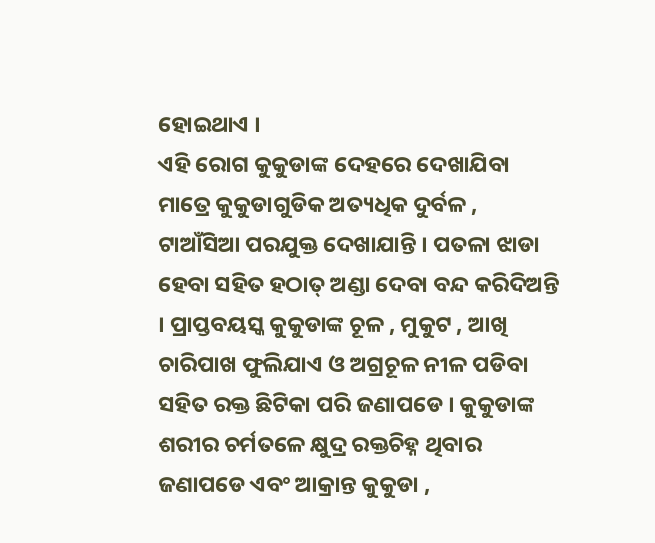ହୋଇଥାଏ ।
ଏହି ରୋଗ କୁକୁଡାଙ୍କ ଦେହରେ ଦେଖାଯିବା ମାତ୍ରେ କୁକୁଡାଗୁଡିକ ଅତ୍ୟଧିକ ଦୁର୍ବଳ , ଟାଆଁସିଆ ପରଯୁକ୍ତ ଦେଖାଯାନ୍ତି । ପତଳା ଝାଡା ହେବା ସହିତ ହଠାତ୍ ଅଣ୍ଡା ଦେବା ବନ୍ଦ କରିଦିଅନ୍ତି । ପ୍ରାପ୍ତବୟସ୍କ କୁକୁଡାଙ୍କ ଚୂଳ , ମୁକୁଟ , ଆଖି ଚାରିପାଖ ଫୁଲିଯାଏ ଓ ଅଗ୍ରଚୂଳ ନୀଳ ପଡିବା ସହିତ ରକ୍ତ ଛିଟିକା ପରି ଜଣାପଡେ । କୁକୁଡାଙ୍କ ଶରୀର ଚର୍ମତଳେ କ୍ଷୁଦ୍ର ରକ୍ତଚିହ୍ନ ଥିବାର ଜଣାପଡେ ଏବଂ ଆକ୍ରାନ୍ତ କୁକୁଡା ,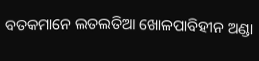ବତକମାନେ ଲତଲତିଆ ଖୋଳପାବିହୀନ ଅଣ୍ଡା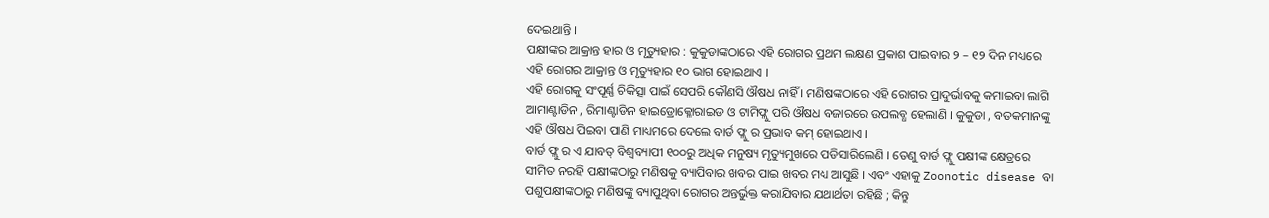ଦେଇଥାନ୍ତି ।
ପକ୍ଷୀଙ୍କର ଆକ୍ରାନ୍ତ ହାର ଓ ମୃତ୍ୟୁହାର : କୁକୁଡାଙ୍କଠାରେ ଏହି ରୋଗର ପ୍ରଥମ ଲକ୍ଷଣ ପ୍ରକାଶ ପାଇବାର ୨ – ୧୨ ଦିନ ମଧ୍ୟରେ ଏହି ରୋଗର ଆକ୍ରାନ୍ତ ଓ ମୃତ୍ୟୁହାର ୧୦ ଭାଗ ହୋଇଥାଏ ।
ଏହି ରୋଗକୁ ସଂପୂର୍ଣ୍ଣ ଚିକିତ୍ସା ପାଇଁ ସେପରି କୌଣସି ଔଷଧ ନାହିଁ । ମଣିଷଙ୍କଠାରେ ଏହି ରୋଗର ପ୍ରାଦୁର୍ଭାବକୁ କମାଇବା ଲାଗି ଆମାଣ୍ଟାଡିନ , ରିମାଣ୍ଟାଡିନ ହାଇଡ୍ରୋକ୍ଳୋରାଇଡ ଓ ଟାମିଫ୍ଲୁ ପରି ଔଷଧ ବଜାରରେ ଉପଲବ୍ଧ ହେଲାଣି । କୁକୁଡା , ବତକମାନଙ୍କୁ ଏହି ଔଷଧ ପିଇବା ପାଣି ମାଧ୍ୟମରେ ଦେଲେ ବାର୍ଡ ଫ୍ଲୁ ର ପ୍ରଭାବ କମ୍ ହୋଇଥାଏ ।
ବାର୍ଡ ଫ୍ଲୁ ର ଏ ଯାବତ୍ ବିଶ୍ୱବ୍ୟାପୀ ୧୦୦ରୁ ଅଧିକ ମନୁଷ୍ୟ ମୃତ୍ୟୁମୁଖରେ ପଡିସାରିଲେଣି । ତେଣୁ ବାର୍ଡ ଫ୍ଲୁ ପକ୍ଷୀଙ୍କ କ୍ଷେତ୍ରରେ ସୀମିତ ନରହି ପକ୍ଷୀଙ୍କଠାରୁ ମଣିଷକୁ ବ୍ୟାପିବାର ଖବର ପାଇ ଖବର ମଧ୍ୟ ଆସୁଛି । ଏବଂ ଏହାକୁ Zoonotic disease ବା ପଶୁପକ୍ଷୀଙ୍କଠାରୁ ମଣିଷଙ୍କୁ ବ୍ୟାପୁଥିବା ରୋଗର ଅନ୍ତର୍ଭୁକ୍ତ କରାଯିବାର ଯଥାର୍ଥତା ରହିଛି ; କିନ୍ତୁ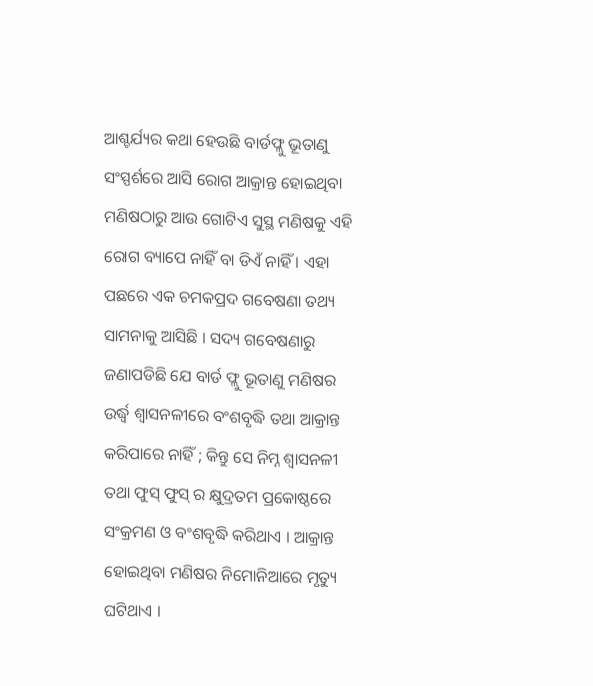ଆଶ୍ଚର୍ଯ୍ୟର କଥା ହେଉଛି ବାର୍ଡଫ୍ଲୁ ଭୂତାଣୁ ସଂସ୍ପର୍ଶରେ ଆସି ରୋଗ ଆକ୍ରାନ୍ତ ହୋଇଥିବା ମଣିଷଠାରୁ ଆଉ ଗୋଟିଏ ସୁସ୍ଥ ମଣିଷକୁ ଏହି ରୋଗ ବ୍ୟାପେ ନାହିଁ ବା ଡିଏଁ ନାହିଁ । ଏହା ପଛରେ ଏକ ଚମକପ୍ରଦ ଗବେଷଣା ତଥ୍ୟ ସାମନାକୁ ଆସିଛି । ସଦ୍ୟ ଗବେଷଣାରୁ ଜଣାପଡିଛି ଯେ ବାର୍ଡ ଫ୍ଲୁ ଭୂତାଣୁ ମଣିଷର ଉର୍ଦ୍ଧ୍ଵ ଶ୍ଵାସନଳୀରେ ବଂଶବୃଦ୍ଧି ତଥା ଆକ୍ରାନ୍ତ କରିପାରେ ନାହିଁ ; କିନ୍ତୁ ସେ ନିମ୍ନ ଶ୍ଵାସନଳୀ ତଥା ଫୁସ୍ ଫୁସ୍ ର କ୍ଷୁଦ୍ରତମ ପ୍ରକୋଷ୍ଠରେ ସଂକ୍ରମଣ ଓ ବଂଶବୃଦ୍ଧି କରିଥାଏ । ଆକ୍ରାନ୍ତ ହୋଇଥିବା ମଣିଷର ନିମୋନିଆରେ ମୃତ୍ୟୁ ଘଟିଥାଏ ।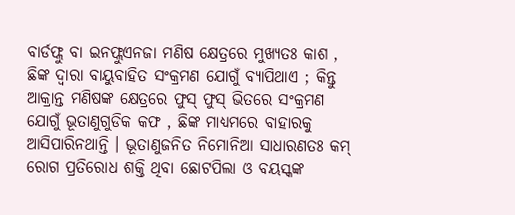ବାର୍ଡଫ୍ଲୁ ବା ଇନଫ୍ଲୁଏନଜା ମଣିଷ କ୍ଷେତ୍ରରେ ମୁଖ୍ୟତଃ କାଶ , ଛିଙ୍କ ଦ୍ଵାରା ବାୟୁବାହିତ ସଂକ୍ରମଣ ଯୋଗୁଁ ବ୍ୟାପିଥାଏ ; କିନ୍ତୁ ଆକ୍ରାନ୍ତ ମଣିଷଙ୍କ କ୍ଷେତ୍ରରେ ଫୁସ୍ ଫୁସ୍ ଭିତରେ ସଂକ୍ରମଣ ଯୋଗୁଁ ଭୂତାଣୁଗୁଡିକ କଫ , ଛିଙ୍କ ମାଧ୍ୟମରେ ବାହାରକୁ ଆସିପାରିନଥାନ୍ତି । ଭୂତାଣୁଜନିତ ନିମୋନିଆ ସାଧାରଣତଃ କମ୍ ରୋଗ ପ୍ରତିରୋଧ ଶକ୍ତି ଥିବା ଛୋଟପିଲା ଓ ବୟସ୍କଙ୍କ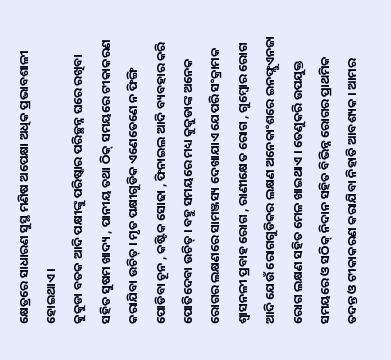କ୍ଷେତ୍ରରେ ସାଧାରଣ ସୁସ୍ଥ ମଣିଷ ଅପେକ୍ଷା ଅଧିକ ପ୍ରଭାବଶାଳୀ ହୋଇଥାଏ ।
କୁକୁଡା ବତକ ଆଦି ପକ୍ଷୀଙ୍କୁ ପରିଷ୍କାର ପରିଚ୍ଛନ୍ନ ଘରେ ରଖିବା ସହିତ ସୁଷମ ଖାଦ୍ୟ , ପାନୀୟ ତଥା ଠିକ୍ ସମୟରେ ଟୀକାକରଣ କରାଯିବା ଉଚିତ୍ । ମୃତ ପକ୍ଷୀଗୁଡିକ ଏଣେତେଣେ ନ ଫିଙ୍ଗି ପୋଡିବା ଚୂନ , କଷ୍ଟିକ ସୋଢା , ଫିନାଇଲ ଆଦି ବ୍ୟବହାର କରି ପୋତିଦେବା ଉଚିତ୍ । ବହୁ ସମୟରେ ମଧ୍ୟ କୁକୁଡାଙ୍କ ଅନେକ ରୋଗର ଲକ୍ଷଣରେ ସାମଞ୍ଜସ୍ୟ ଦେଖାଯାଏ ଯେପରି ସଂକ୍ରାମକ ଶ୍ଵାସନଳୀ ପ୍ରବାହ ରୋଗ , ରାଣୀକ୍ଷେତ ରୋଗ , ଗୁମ୍ବୋର ରୋଗ ଆଦି ଯେଉଁ ରୋଗଗୁଡିକର ଲକ୍ଷଣ ଅନେକାଂଶରେ ଇନଫ୍ଲୁଏନଜା ରୋଗ ଲକ୍ଷଣ ସହିତ ମେଳ ଖାଇଥାଏ । ତେଣୁକରି ଉପଯୁକ୍ତ ସମୟରେ ଓ ସଠିକ୍ ନିଦାନ ସହିତ ବିଭିନ୍ନ ରୋଗର ପ୍ରାଥମିକ ତଦନ୍ତ ଓ ଟୀକାକରଣ କରାଯିବା ନିହାତି ଆବଶ୍ୟକ । ଆମର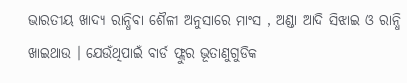ଭାରତୀୟ ଖାଦ୍ୟ ରାନ୍ଧିବା ଶୈଳୀ ଅନୁସାରେ ମାଂସ , ଅଣ୍ଡା ଆଦି ସିଝାଇ ଓ ରାନ୍ଧି ଖାଇଥାଉ । ଯେଉଁଥିପାଇଁ ବାର୍ଡ ଫ୍ଲୁର ଭୂତାଣୁଗୁଡିକ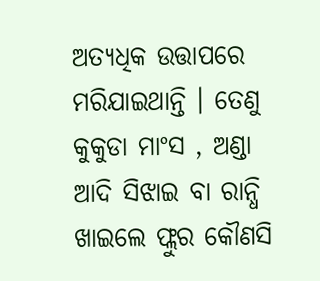ଅତ୍ୟଧିକ ଉତ୍ତାପରେ ମରିଯାଇଥାନ୍ତି । ତେଣୁ କୁକୁଡା ମାଂସ , ଅଣ୍ଡା ଆଦି ସିଝାଇ ବା ରାନ୍ଧି ଖାଇଲେ ଫ୍ଲୁର କୌଣସି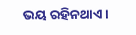ଭୟ ରହିନଥାଏ ।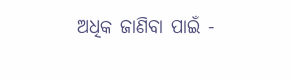ଅଧିକ ଜାଣିବା ପାଇଁ -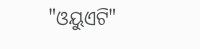"ଓୟୁଏଟି"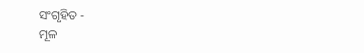ସଂଗୃହିତ -
ମୂଳ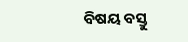ବିଷୟ ବସ୍ତୁ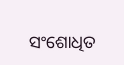ସଂଶୋଧିତ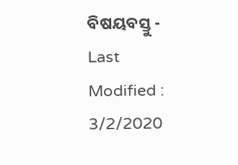ବିଷୟବସ୍ତୁ -
Last Modified : 3/2/2020